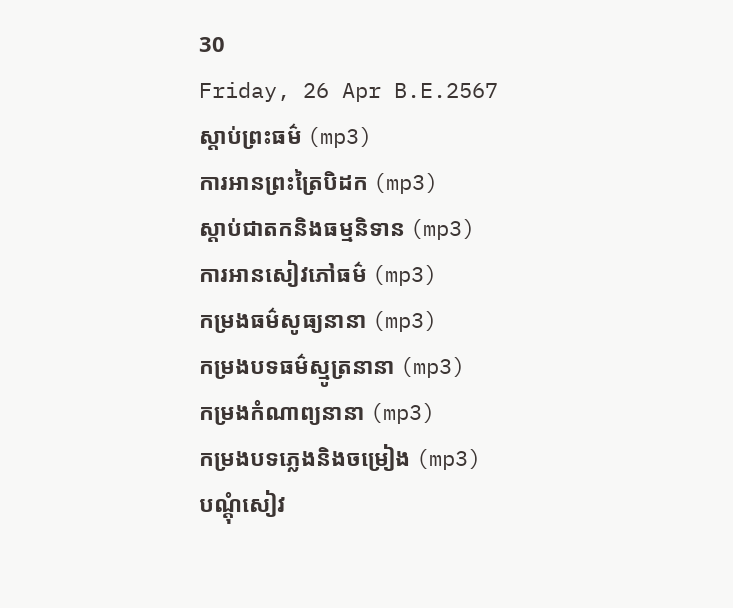30
Friday, 26 Apr B.E.2567
ស្តាប់ព្រះធម៌ (mp3)
ការអានព្រះត្រៃបិដក (mp3)
ស្តាប់ជាតកនិងធម្មនិទាន (mp3)
ការអានសៀវភៅធម៌ (mp3)
កម្រងធម៌សូធ្យនានា (mp3)
កម្រងបទធម៌ស្មូត្រនានា (mp3)
កម្រងកំណាព្យនានា (mp3)
កម្រងបទភ្លេងនិងចម្រៀង (mp3)
បណ្តុំសៀវ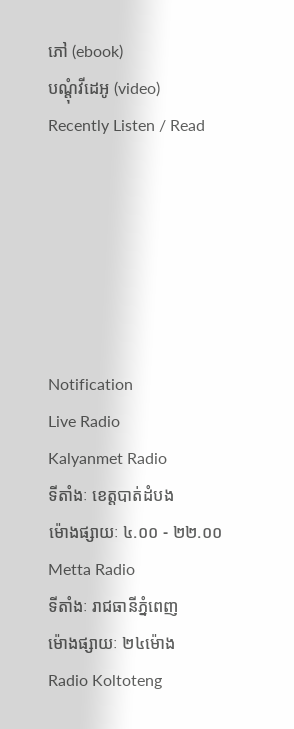ភៅ (ebook)
បណ្តុំវីដេអូ (video)
Recently Listen / Read






Notification
Live Radio
Kalyanmet Radio
ទីតាំងៈ ខេត្តបាត់ដំបង
ម៉ោងផ្សាយៈ ៤.០០ - ២២.០០
Metta Radio
ទីតាំងៈ រាជធានីភ្នំពេញ
ម៉ោងផ្សាយៈ ២៤ម៉ោង
Radio Koltoteng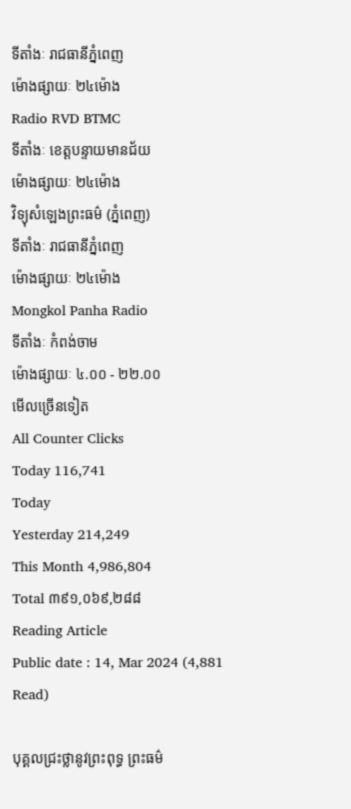ទីតាំងៈ រាជធានីភ្នំពេញ
ម៉ោងផ្សាយៈ ២៤ម៉ោង
Radio RVD BTMC
ទីតាំងៈ ខេត្តបន្ទាយមានជ័យ
ម៉ោងផ្សាយៈ ២៤ម៉ោង
វិទ្យុសំឡេងព្រះធម៌ (ភ្នំពេញ)
ទីតាំងៈ រាជធានីភ្នំពេញ
ម៉ោងផ្សាយៈ ២៤ម៉ោង
Mongkol Panha Radio
ទីតាំងៈ កំពង់ចាម
ម៉ោងផ្សាយៈ ៤.០០ - ២២.០០
មើលច្រើនទៀត
All Counter Clicks
Today 116,741
Today
Yesterday 214,249
This Month 4,986,804
Total ៣៩១,០៦៩,២៨៨
Reading Article
Public date : 14, Mar 2024 (4,881 Read)

បុគ្គលជ្រះថ្លានូវព្រះពុទ្ធ ព្រះធម៌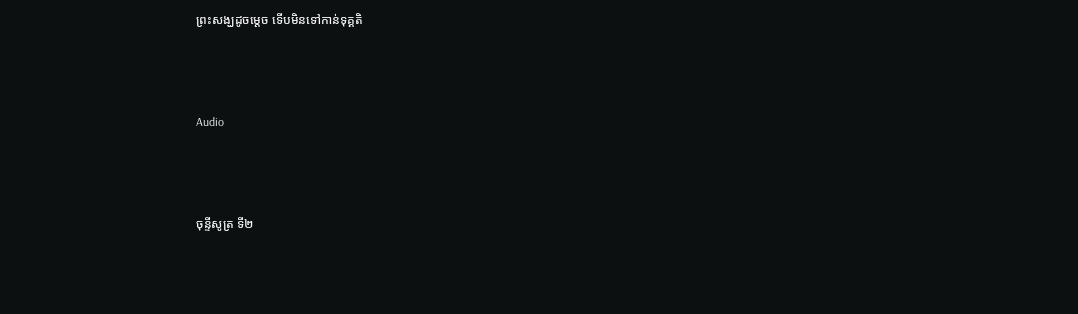ព្រះសង្ឃដូចម្ដេច ទើបមិនទៅកាន់ទុគ្គតិ



Audio



ចុន្ទីសូត្រ ទី២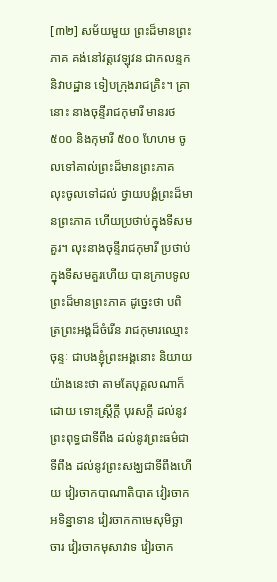[៣២] សម័យមួយ ព្រះដ៏មានព្រះភាគ គង់នៅវត្តវេឡុវន ជាកលន្ទកនិវាបដ្ឋាន ទៀបក្រុងរាជគ្រិះ។ គ្រានោះ នាងចុន្ទីរាជកុមារី មានរថ ៥០០ និងកុមារី ៥០០ ហែហម ចូលទៅគាល់ព្រះដ៏មានព្រះភាគ លុះចូលទៅដល់ ថ្វាយបង្គំព្រះដ៏មានព្រះភាគ ហើយប្រថាប់ក្នុងទីសមគួរ។ លុះនាងចុន្ទីរាជកុមារី ប្រថាប់ក្នុងទីសមគួរហើយ បានក្រាបទូលព្រះដ៏មានព្រះភាគ ដូច្នេះថា បពិត្រព្រះអង្គដ៏ចំរើន រាជកុមារឈ្មោះចុន្ទៈ ជាបងខ្ញុំព្រះអង្គនោះ និយាយយ៉ាងនេះថា តាមតែបុគ្គលណាក៏ដោយ ទោះស្រ្តីក្តី បុរសក្តី ដល់នូវព្រះពុទ្ធជាទីពឹង ដល់នូវព្រះធម៌ជាទីពឹង ដល់នូវព្រះសង្ឃជាទីពឹងហើយ វៀរចាកបាណាតិបាត វៀរចាកអទិន្នាទាន វៀរចាកកាមេសុមិច្ឆាចារ វៀរចាកមុសាវាទ វៀរចាក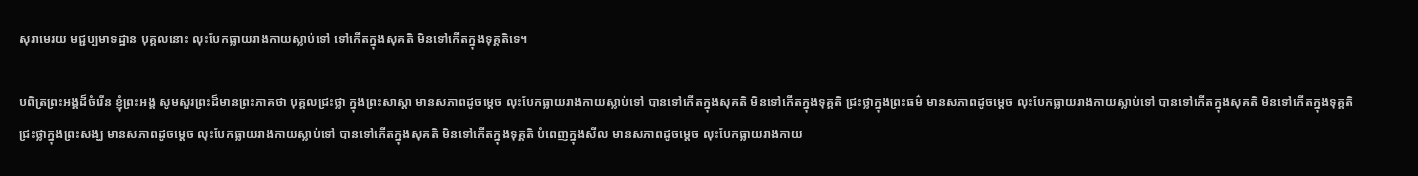សុរាមេរយ មជ្ជប្បមាទដ្ឋាន បុគ្គលនោះ លុះបែកធ្លាយរាងកាយស្លាប់ទៅ ទៅកើតក្នុងសុគតិ មិនទៅកើតក្នុងទុគ្គតិទេ។

បពិត្រព្រះអង្គដ៏ចំរើន ខ្ញុំព្រះអង្គ សូមសួរព្រះដ៏មានព្រះភាគថា បុគ្គលជ្រះថ្លា ក្នុងព្រះសាស្តា មានសភាពដូចម្តេច លុះបែកធ្លាយរាងកាយស្លាប់ទៅ បានទៅកើតក្នុងសុគតិ មិនទៅកើតក្នុងទុគ្គតិ ជ្រះថ្លាក្នុងព្រះធម៌ មានសភាពដូចម្តេច លុះបែកធ្លាយរាងកាយស្លាប់ទៅ បានទៅកើតក្នុងសុគតិ មិនទៅកើតក្នុងទុគ្គតិ ជ្រះថ្លាក្នុងព្រះសង្ឃ មានសភាពដូចម្តេច លុះបែកធ្លាយរាងកាយស្លាប់ទៅ បានទៅកើតក្នុងសុគតិ មិនទៅកើតក្នុងទុគ្គតិ បំពេញក្នុងសីល មានសភាពដូចម្តេច លុះបែកធ្លាយរាងកាយ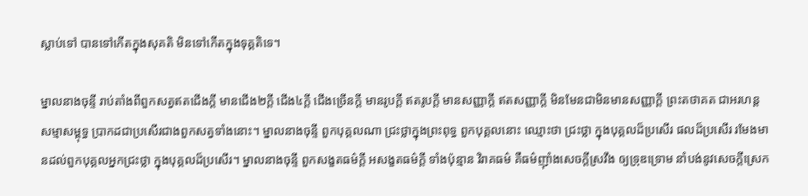ស្លាប់ទៅ បានទៅកើតក្នុងសុគតិ មិនទៅកើតក្នុងទុគ្គតិទេ។

ម្នាលនាងចុន្ទី រាប់តាំងពីពួកសត្វឥតជើងក្តី មានជើង២ក្តី ជើង៤ក្តី ជើងច្រើនក្តី មានរូបក្តី ឥតរូបក្តី មានសញ្ញាក្តី ឥតសញ្ញាក្តី មិនមែនជាមិនមានសញ្ញាក្តី ព្រះតថាគត ជាអរហន្ត សម្មាសម្ពុទ្ធ ប្រាកដជាប្រសើរជាងពួកសត្វទាំងនោះ។ ម្នាលនាងចុន្ទី ពួកបុគ្គលណា ជ្រះថ្លាក្នុងព្រះពុទ្ធ ពួកបុគ្គលនោះ ឈ្មោះថា ជ្រះថ្លា ក្នុងបុគ្គលដ៏ប្រសើរ ផលដ៏ប្រសើរ រមែងមានដល់ពួកបុគ្គលអ្នកជ្រះថ្លា ក្នុងបុគ្គលដ៏ប្រសើរ។ ម្នាលនាងចុន្ទី ពួកសង្ខតធម៌ក្តី អសង្ខតធម៌ក្តី ទាំងប៉ុន្មាន វិរាគធម៌ គឺធម៌ញ៉ាំងសេចក្តីស្រវឹង ឲ្យទ្រុឌទ្រោម នាំបង់នូវសេចក្តីស្រេក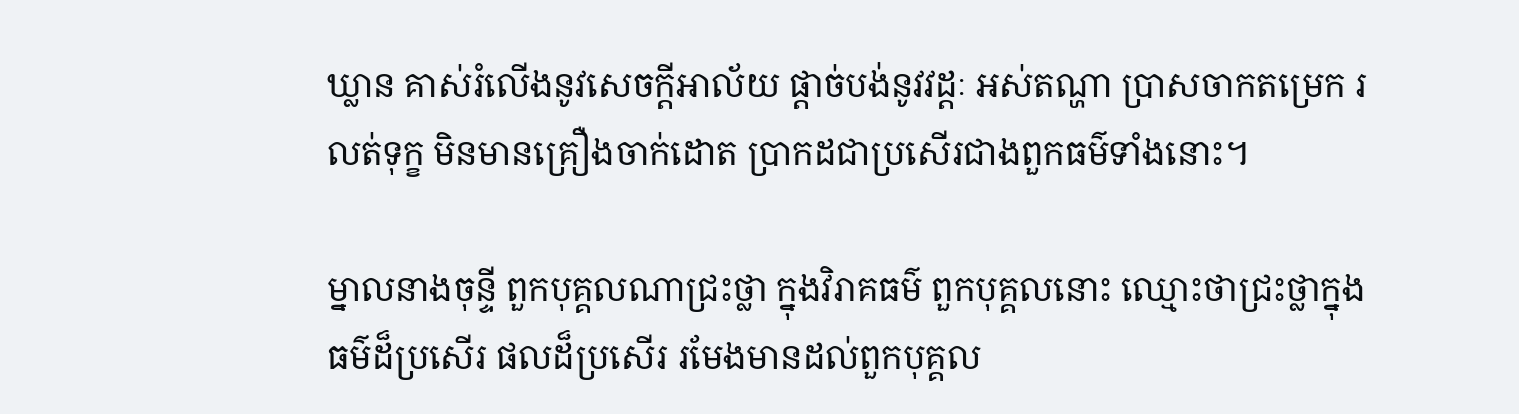ឃ្លាន គាស់រំលើងនូវសេចក្តីអាល័យ ផ្តាច់បង់នូវវដ្ដៈ អស់តណ្ហា ប្រាសចាកតម្រេក រលត់ទុក្ខ មិនមានគ្រឿងចាក់ដោត ប្រាកដជាប្រសើរជាងពួកធម៌ទាំងនោះ។

ម្នាលនាងចុន្ទី ពួកបុគ្គលណាជ្រះថ្លា ក្នុងវិរាគធម៌ ពួកបុគ្គលនោះ ឈ្មោះថាជ្រះថ្លាក្នុងធម៌ដ៏ប្រសើរ ផលដ៏ប្រសើរ រមែងមានដល់ពួកបុគ្គល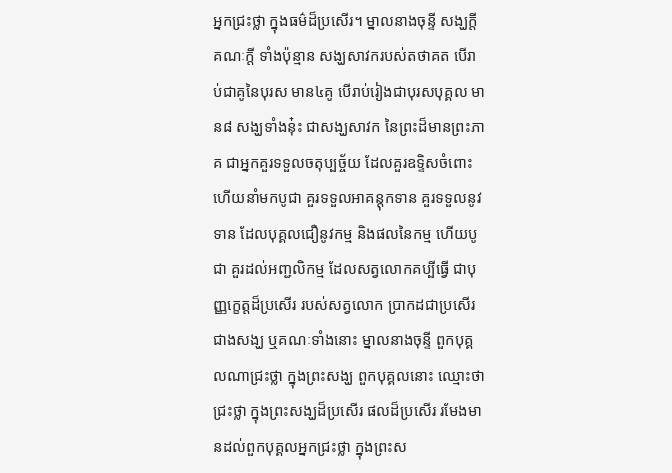អ្នកជ្រះថ្លា ក្នុងធម៌ដ៏ប្រសើរ។ ម្នាលនាងចុន្ទី សង្ឃក្តី គណៈក្តី ទាំងប៉ុន្មាន សង្ឃសាវករបស់តថាគត បើរាប់ជាគូនៃបុរស មាន៤គូ បើរាប់រៀងជាបុរសបុគ្គល មាន៨ សង្ឃទាំងនុ៎ះ ជាសង្ឃសាវក នៃព្រះដ៏មានព្រះភាគ ជាអ្នកគួរទទួលចតុប្បច្ច័យ ដែលគួរឧទ្ទិសចំពោះ ហើយនាំមកបូជា គួរទទួលអាគន្តុកទាន គួរទទួលនូវទាន ដែលបុគ្គលជឿនូវកម្ម និងផលនៃកម្ម ហើយបូជា គួរដល់អញ្ជលិកម្ម ដែលសត្វលោកគប្បីធ្វើ ជាបុញ្ញក្ខេត្តដ៏ប្រសើរ របស់សត្វលោក ប្រាកដជាប្រសើរជាងសង្ឃ ឬគណៈទាំងនោះ ម្នាលនាងចុន្ទី ពួកបុគ្គលណាជ្រះថ្លា ក្នុងព្រះសង្ឃ ពួកបុគ្គលនោះ ឈ្មោះថាជ្រះថ្លា ក្នុងព្រះសង្ឃដ៏ប្រសើរ ផលដ៏ប្រសើរ រមែងមានដល់ពួកបុគ្គលអ្នកជ្រះថ្លា ក្នុងព្រះស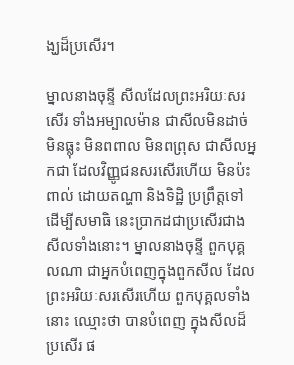ង្ឃដ៏ប្រសើរ។

ម្នាលនាងចុន្ទី សីលដែលព្រះអរិយៈសរសើរ ទាំងអម្បាលម៉ាន ជាសីលមិនដាច់ មិនធ្លុះ មិនពពាល មិនពព្រុស ជាសីលអ្នកជា ដែលវិញ្ញូជនសរសើរហើយ មិនប៉ះពាល់ ដោយតណ្ហា និងទិដ្ឋិ ប្រព្រឹត្តទៅ ដើម្បីសមាធិ នេះប្រាកដជាប្រសើរជាងសីលទាំងនោះ។ ម្នាលនាងចុន្ទី ពួកបុគ្គលណា ជាអ្នកបំពេញក្នុងពួកសីល ដែលព្រះអរិយៈសរសើរហើយ ពួកបុគ្គលទាំងនោះ ឈ្មោះថា បានបំពេញ ក្នុងសីលដ៏ប្រសើរ ផ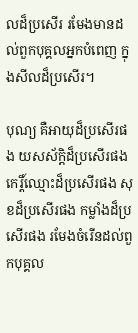លដ៏ប្រសើរ រមែងមានដល់ពួកបុគ្គលអ្នកបំពេញ ក្នុងសីលដ៏ប្រសើរ។

បុណ្យ គឺអាយុដ៏ប្រសើរផង យសស័ក្តិដ៏ប្រសើរផង កេរ្តិ៍ឈ្មោះដ៏ប្រសើរផង សុខដ៏ប្រសើរផង កម្លាំងដ៏ប្រសើរផង រមែងចំរើនដល់ពួកបុគ្គល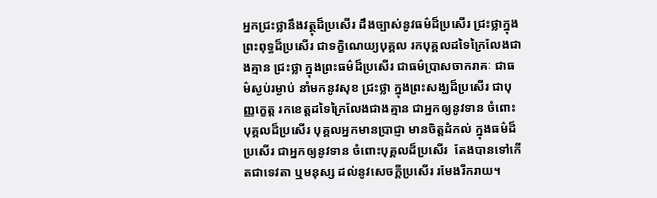អ្នកជ្រះថ្លានឹងវត្ថុដ៏ប្រសើរ ដឹងច្បាស់នូវធម៌ដ៏ប្រសើរ ជ្រះថ្លាក្នុងព្រះពុទ្ធដ៏ប្រសើរ ជាទក្ខិណេយ្យបុគ្គល រកបុគ្គលដទៃក្រៃលែងជាងគ្មាន ជ្រះថ្លា ក្នុងព្រះធម៌ដ៏ប្រសើរ ជាធម៌ប្រាសចាករាគៈ ជាធម៌ស្ងប់រម្ងាប់ នាំមកនូវសុខ ជ្រះថ្លា ក្នុងព្រះសង្ឃដ៏ប្រសើរ ជាបុញ្ញក្ខេត្ត រកខេត្តដទៃក្រៃលែងជាងគ្មាន ជាអ្នកឲ្យនូវទាន ចំពោះបុគ្គលដ៏ប្រសើរ បុគ្គលអ្នកមានប្រាជ្ញា មានចិត្តដំកល់ ក្នុងធម៌ដ៏ប្រសើរ ជាអ្នកឲ្យនូវទាន ចំពោះបុគ្គលដ៏ប្រសើរ  តែងបានទៅកើតជាទេវតា ឬមនុស្ស ដល់នូវសេចក្តីប្រសើរ រមែងរីករាយ។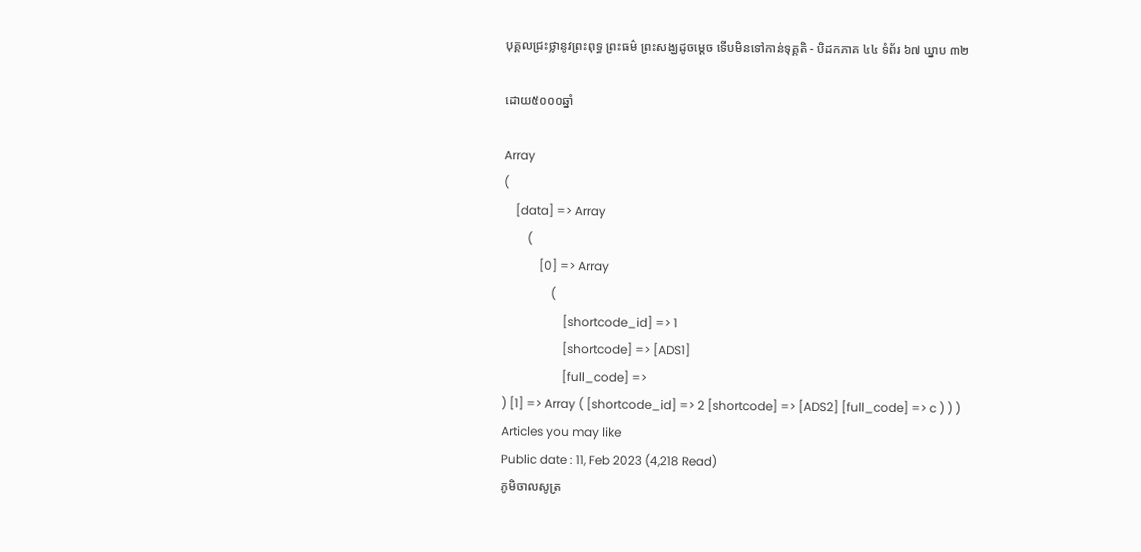បុគ្គលជ្រះថ្លានូវព្រះពុទ្ធ ព្រះធម៌ ព្រះសង្ឃដូចម្ដេច ទើបមិនទៅកាន់ទុគ្គតិ - បិដកភាគ ៤៤ ទំព័រ ៦៧ ឃ្នាប ៣២

ដោយ៥០០០ឆ្នាំ

Array
(
    [data] => Array
        (
            [0] => Array
                (
                    [shortcode_id] => 1
                    [shortcode] => [ADS1]
                    [full_code] =>
) [1] => Array ( [shortcode_id] => 2 [shortcode] => [ADS2] [full_code] => c ) ) )
Articles you may like
Public date : 11, Feb 2023 (4,218 Read)
ភូមិចាលសូត្រ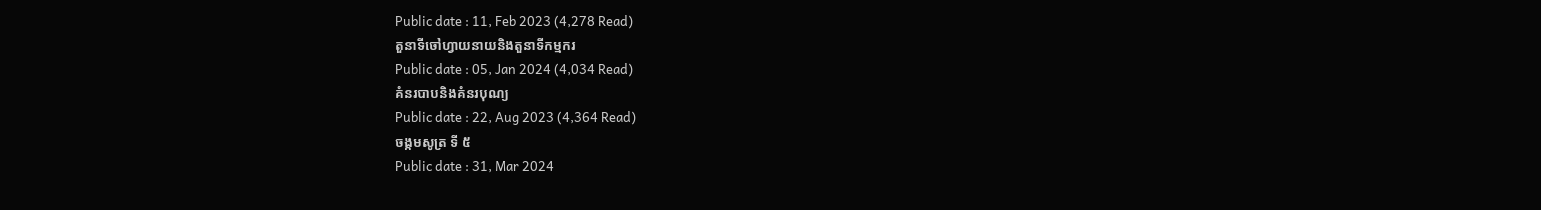Public date : 11, Feb 2023 (4,278 Read)
តួនាទីចៅហ្វាយនាយនិងតួនាទីកម្មករ
Public date : 05, Jan 2024 (4,034 Read)
គំនរបាបនិងគំនរបុណ្យ
Public date : 22, Aug 2023 (4,364 Read)
ចង្កមសូត្រ ទី ៥
Public date : 31, Mar 2024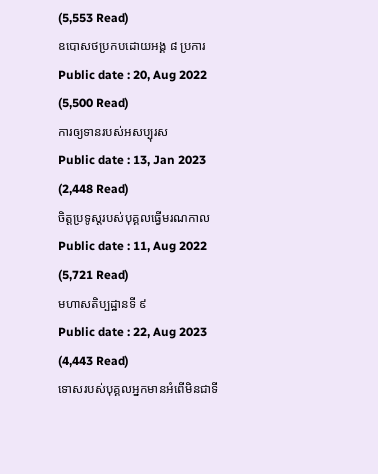(5,553 Read)
ឧបោសថប្រកបដោយអង្គ ៨ ប្រការ
Public date : 20, Aug 2022 (5,500 Read)
ការឲ្យទានរបស់អសប្បុរស
Public date : 13, Jan 2023 (2,448 Read)
ចិត្តប្រទូស្តរបស់បុគ្គលធ្វើមរណកាល
Public date : 11, Aug 2022 (5,721 Read)
មហាសតិប្បដ្ឋានទី ៩
Public date : 22, Aug 2023 (4,443 Read)
ទោសរបស់បុគ្គលអ្នកមានអំពើមិនជាទី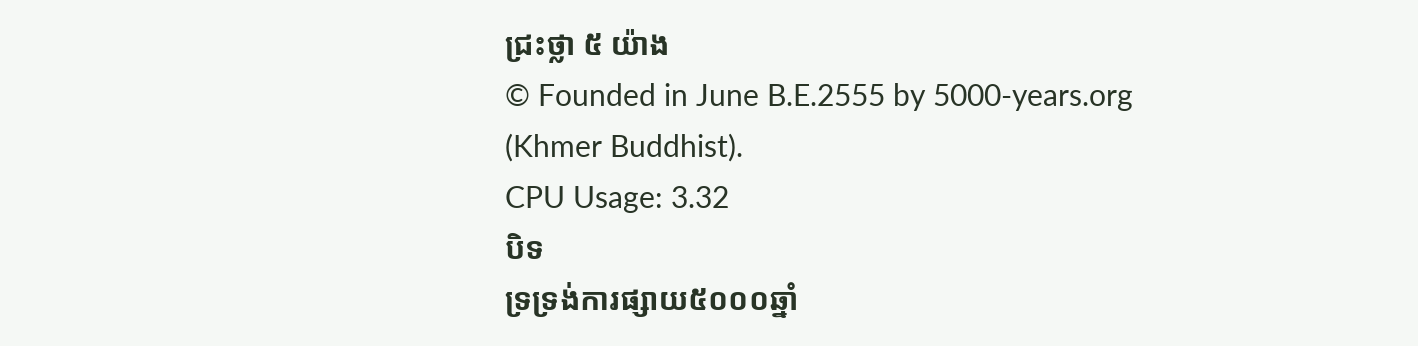ជ្រះថ្លា ៥ យ៉ាង
© Founded in June B.E.2555 by 5000-years.org (Khmer Buddhist).
CPU Usage: 3.32
បិទ
ទ្រទ្រង់ការផ្សាយ៥០០០ឆ្នាំ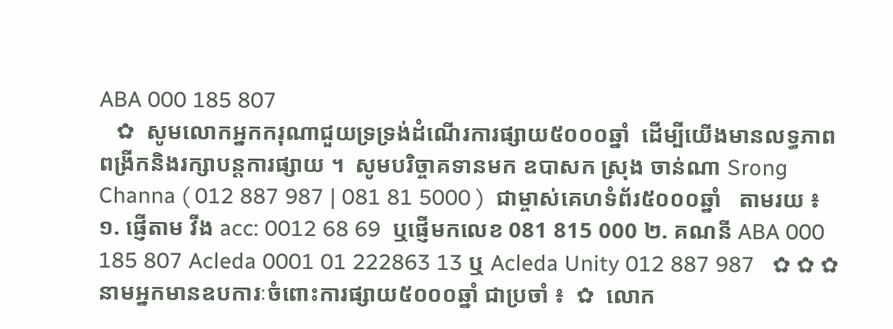ABA 000 185 807
   ✿  សូមលោកអ្នកករុណាជួយទ្រទ្រង់ដំណើរការផ្សាយ៥០០០ឆ្នាំ  ដើម្បីយើងមានលទ្ធភាពពង្រីកនិងរក្សាបន្តការផ្សាយ ។  សូមបរិច្ចាគទានមក ឧបាសក ស្រុង ចាន់ណា Srong Channa ( 012 887 987 | 081 81 5000 )  ជាម្ចាស់គេហទំព័រ៥០០០ឆ្នាំ   តាមរយ ៖ ១. ផ្ញើតាម វីង acc: 0012 68 69  ឬផ្ញើមកលេខ 081 815 000 ២. គណនី ABA 000 185 807 Acleda 0001 01 222863 13 ឬ Acleda Unity 012 887 987   ✿ ✿ ✿ នាមអ្នកមានឧបការៈចំពោះការផ្សាយ៥០០០ឆ្នាំ ជាប្រចាំ ៖  ✿  លោក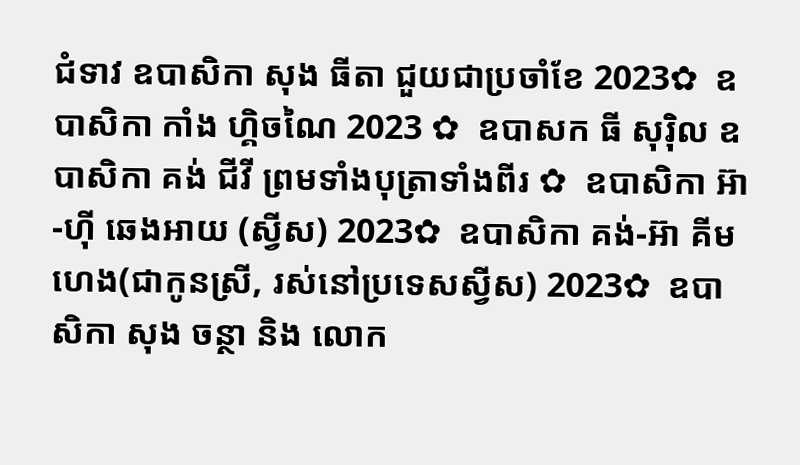ជំទាវ ឧបាសិកា សុង ធីតា ជួយជាប្រចាំខែ 2023✿  ឧបាសិកា កាំង ហ្គិចណៃ 2023 ✿  ឧបាសក ធី សុរ៉ិល ឧបាសិកា គង់ ជីវី ព្រមទាំងបុត្រាទាំងពីរ ✿  ឧបាសិកា អ៊ា-ហុី ឆេងអាយ (ស្វីស) 2023✿  ឧបាសិកា គង់-អ៊ា គីមហេង(ជាកូនស្រី, រស់នៅប្រទេសស្វីស) 2023✿  ឧបាសិកា សុង ចន្ថា និង លោក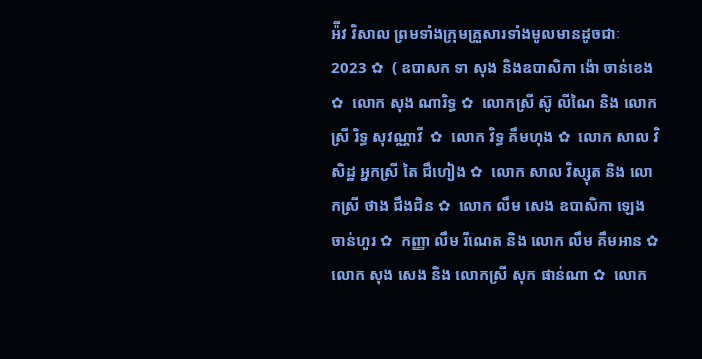អ៉ីវ វិសាល ព្រមទាំងក្រុមគ្រួសារទាំងមូលមានដូចជាៈ 2023 ✿  ( ឧបាសក ទា សុង និងឧបាសិកា ង៉ោ ចាន់ខេង ✿  លោក សុង ណារិទ្ធ ✿  លោកស្រី ស៊ូ លីណៃ និង លោកស្រី រិទ្ធ សុវណ្ណាវី  ✿  លោក វិទ្ធ គឹមហុង ✿  លោក សាល វិសិដ្ឋ អ្នកស្រី តៃ ជឹហៀង ✿  លោក សាល វិស្សុត និង លោកស្រី ថាង ជឹងជិន ✿  លោក លឹម សេង ឧបាសិកា ឡេង ចាន់ហួរ ✿  កញ្ញា លឹម រីណេត និង លោក លឹម គឹមអាន ✿  លោក សុង សេង និង លោកស្រី សុក ផាន់ណា ✿  លោក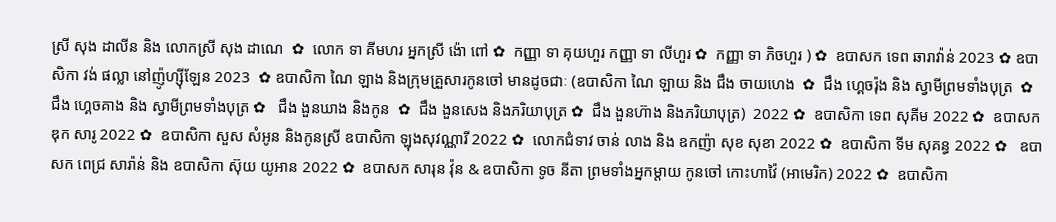ស្រី សុង ដាលីន និង លោកស្រី សុង ដាណេ  ✿  លោក ទា គីមហរ អ្នកស្រី ង៉ោ ពៅ ✿  កញ្ញា ទា គុយហួរ កញ្ញា ទា លីហួរ ✿  កញ្ញា ទា ភិចហួរ ) ✿  ឧបាសក ទេព ឆារាវ៉ាន់ 2023 ✿ ឧបាសិកា វង់ ផល្លា នៅញ៉ូហ្ស៊ីឡែន 2023  ✿ ឧបាសិកា ណៃ ឡាង និងក្រុមគ្រួសារកូនចៅ មានដូចជាៈ (ឧបាសិកា ណៃ ឡាយ និង ជឹង ចាយហេង  ✿  ជឹង ហ្គេចរ៉ុង និង ស្វាមីព្រមទាំងបុត្រ  ✿ ជឹង ហ្គេចគាង និង ស្វាមីព្រមទាំងបុត្រ ✿   ជឹង ងួនឃាង និងកូន  ✿  ជឹង ងួនសេង និងភរិយាបុត្រ ✿  ជឹង ងួនហ៊ាង និងភរិយាបុត្រ)  2022 ✿  ឧបាសិកា ទេព សុគីម 2022 ✿  ឧបាសក ឌុក សារូ 2022 ✿  ឧបាសិកា សួស សំអូន និងកូនស្រី ឧបាសិកា ឡុងសុវណ្ណារី 2022 ✿  លោកជំទាវ ចាន់ លាង និង ឧកញ៉ា សុខ សុខា 2022 ✿  ឧបាសិកា ទីម សុគន្ធ 2022 ✿   ឧបាសក ពេជ្រ សារ៉ាន់ និង ឧបាសិកា ស៊ុយ យូអាន 2022 ✿  ឧបាសក សារុន វ៉ុន & ឧបាសិកា ទូច នីតា ព្រមទាំងអ្នកម្តាយ កូនចៅ កោះហាវ៉ៃ (អាមេរិក) 2022 ✿  ឧបាសិកា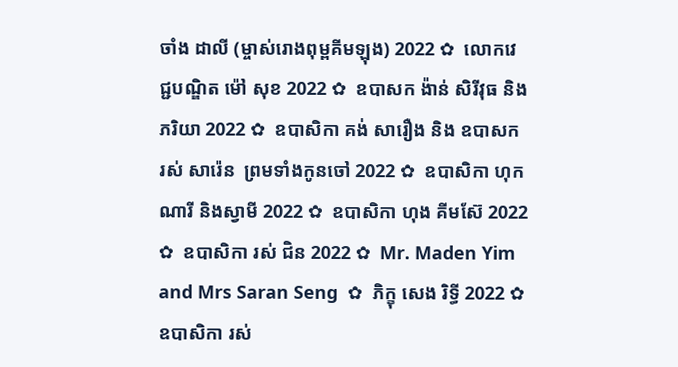ចាំង ដាលី (ម្ចាស់រោងពុម្ពគីមឡុង) 2022 ✿  លោកវេជ្ជបណ្ឌិត ម៉ៅ សុខ 2022 ✿  ឧបាសក ង៉ាន់ សិរីវុធ និងភរិយា 2022 ✿  ឧបាសិកា គង់ សារឿង និង ឧបាសក រស់ សារ៉េន  ព្រមទាំងកូនចៅ 2022 ✿  ឧបាសិកា ហុក ណារី និងស្វាមី 2022 ✿  ឧបាសិកា ហុង គីមស៊ែ 2022 ✿  ឧបាសិកា រស់ ជិន 2022 ✿  Mr. Maden Yim and Mrs Saran Seng  ✿  ភិក្ខុ សេង រិទ្ធី 2022 ✿  ឧបាសិកា រស់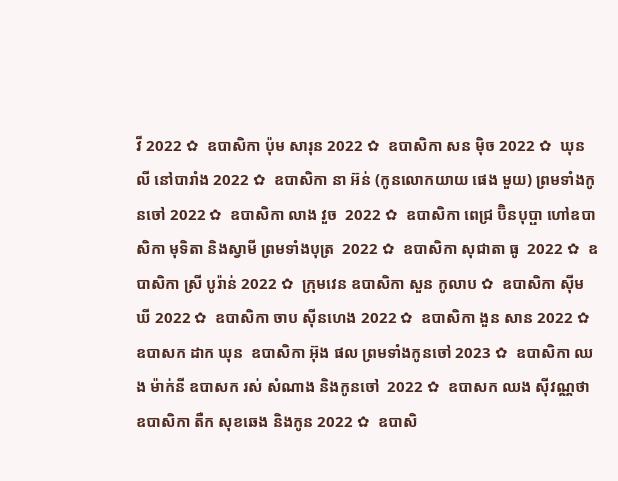វី 2022 ✿  ឧបាសិកា ប៉ុម សារុន 2022 ✿  ឧបាសិកា សន ម៉ិច 2022 ✿  ឃុន លី នៅបារាំង 2022 ✿  ឧបាសិកា នា អ៊ន់ (កូនលោកយាយ ផេង មួយ) ព្រមទាំងកូនចៅ 2022 ✿  ឧបាសិកា លាង វួច  2022 ✿  ឧបាសិកា ពេជ្រ ប៊ិនបុប្ផា ហៅឧបាសិកា មុទិតា និងស្វាមី ព្រមទាំងបុត្រ  2022 ✿  ឧបាសិកា សុជាតា ធូ  2022 ✿  ឧបាសិកា ស្រី បូរ៉ាន់ 2022 ✿  ក្រុមវេន ឧបាសិកា សួន កូលាប ✿  ឧបាសិកា ស៊ីម ឃី 2022 ✿  ឧបាសិកា ចាប ស៊ីនហេង 2022 ✿  ឧបាសិកា ងួន សាន 2022 ✿  ឧបាសក ដាក ឃុន  ឧបាសិកា អ៊ុង ផល ព្រមទាំងកូនចៅ 2023 ✿  ឧបាសិកា ឈង ម៉ាក់នី ឧបាសក រស់ សំណាង និងកូនចៅ  2022 ✿  ឧបាសក ឈង សុីវណ្ណថា ឧបាសិកា តឺក សុខឆេង និងកូន 2022 ✿  ឧបាសិ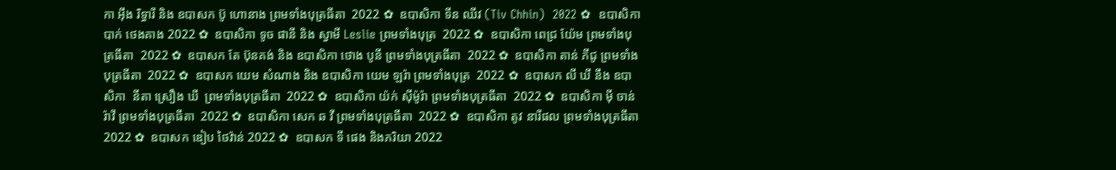កា អុឹង រិទ្ធារី និង ឧបាសក ប៊ូ ហោនាង ព្រមទាំងបុត្រធីតា  2022 ✿  ឧបាសិកា ទីន ឈីវ (Tiv Chhin)  2022 ✿  ឧបាសិកា បាក់ ថេងគាង 2022 ✿  ឧបាសិកា ទូច ផានី និង ស្វាមី Leslie ព្រមទាំងបុត្រ  2022 ✿  ឧបាសិកា ពេជ្រ យ៉ែម ព្រមទាំងបុត្រធីតា  2022 ✿  ឧបាសក តែ ប៊ុនគង់ និង ឧបាសិកា ថោង បូនី ព្រមទាំងបុត្រធីតា  2022 ✿  ឧបាសិកា តាន់ ភីជូ ព្រមទាំងបុត្រធីតា  2022 ✿  ឧបាសក យេម សំណាង និង ឧបាសិកា យេម ឡរ៉ា ព្រមទាំងបុត្រ  2022 ✿  ឧបាសក លី ឃី នឹង ឧបាសិកា  នីតា ស្រឿង ឃី  ព្រមទាំងបុត្រធីតា  2022 ✿  ឧបាសិកា យ៉ក់ សុីម៉ូរ៉ា ព្រមទាំងបុត្រធីតា  2022 ✿  ឧបាសិកា មុី ចាន់រ៉ាវី ព្រមទាំងបុត្រធីតា  2022 ✿  ឧបាសិកា សេក ឆ វី ព្រមទាំងបុត្រធីតា  2022 ✿  ឧបាសិកា តូវ នារីផល ព្រមទាំងបុត្រធីតា  2022 ✿  ឧបាសក ឌៀប ថៃវ៉ាន់ 2022 ✿  ឧបាសក ទី ផេង និងភរិយា 2022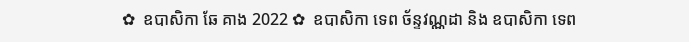✿  ឧបាសិកា ឆែ គាង 2022 ✿  ឧបាសិកា ទេព ច័ន្ទវណ្ណដា និង ឧបាសិកា ទេព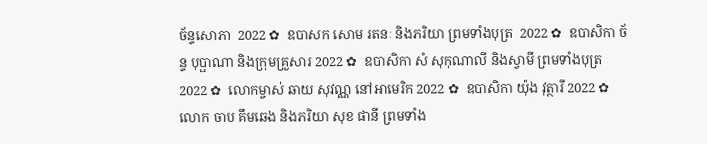ច័ន្ទសោភា  2022 ✿  ឧបាសក សោម រតនៈ និងភរិយា ព្រមទាំងបុត្រ  2022 ✿  ឧបាសិកា ច័ន្ទ បុប្ផាណា និងក្រុមគ្រួសារ 2022 ✿  ឧបាសិកា សំ សុកុណាលី និងស្វាមី ព្រមទាំងបុត្រ  2022 ✿  លោកម្ចាស់ ឆាយ សុវណ្ណ នៅអាមេរិក 2022 ✿  ឧបាសិកា យ៉ុង វុត្ថារី 2022 ✿  លោក ចាប គឹមឆេង និងភរិយា សុខ ផានី ព្រមទាំង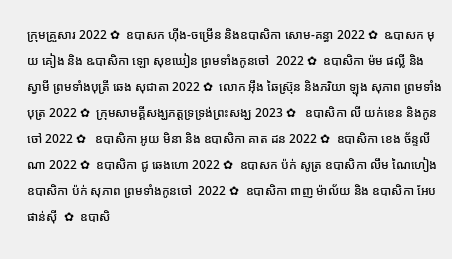ក្រុមគ្រួសារ 2022 ✿  ឧបាសក ហ៊ីង-ចម្រើន និងឧបាសិកា សោម-គន្ធា 2022 ✿  ឩបាសក មុយ គៀង និង ឩបាសិកា ឡោ សុខឃៀន ព្រមទាំងកូនចៅ  2022 ✿  ឧបាសិកា ម៉ម ផល្លី និង ស្វាមី ព្រមទាំងបុត្រី ឆេង សុជាតា 2022 ✿  លោក អ៊ឹង ឆៃស្រ៊ុន និងភរិយា ឡុង សុភាព ព្រមទាំងបុត្រ 2022 ✿  ក្រុមសាមគ្គីសង្ឃភត្តទ្រទ្រង់ព្រះសង្ឃ 2023 ✿   ឧបាសិកា លី យក់ខេន និងកូនចៅ 2022 ✿   ឧបាសិកា អូយ មិនា និង ឧបាសិកា គាត ដន 2022 ✿  ឧបាសិកា ខេង ច័ន្ទលីណា 2022 ✿  ឧបាសិកា ជូ ឆេងហោ 2022 ✿  ឧបាសក ប៉ក់ សូត្រ ឧបាសិកា លឹម ណៃហៀង ឧបាសិកា ប៉ក់ សុភាព ព្រមទាំងកូនចៅ  2022 ✿  ឧបាសិកា ពាញ ម៉ាល័យ និង ឧបាសិកា អែប ផាន់ស៊ី  ✿  ឧបាសិ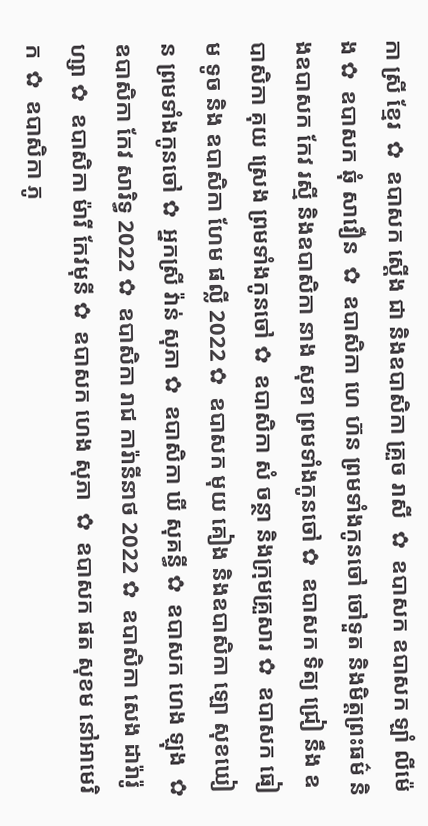កា ស្រី ខ្មែរ  ✿  ឧបាសក ស្តើង ជា និងឧបាសិកា គ្រួច រាសី  ✿  ឧបាសក ឧបាសក ឡាំ លីម៉េង ✿  ឧបាសក ឆុំ សាវឿន  ✿  ឧបាសិកា ហេ ហ៊ន ព្រមទាំងកូនចៅ ចៅទួត និងមិត្តព្រះធម៌ និងឧបាសក កែវ រស្មី និងឧបាសិកា នាង សុខា ព្រមទាំងកូនចៅ ✿  ឧបាសក ទិត្យ ជ្រៀ នឹង ឧបាសិកា គុយ ស្រេង ព្រមទាំងកូនចៅ ✿  ឧបាសិកា សំ ចន្ថា និងក្រុមគ្រួសារ ✿  ឧបាសក ធៀម ទូច និង ឧបាសិកា ហែម ផល្លី 2022 ✿  ឧបាសក មុយ គៀង និងឧបាសិកា ឡោ សុខឃៀន ព្រមទាំងកូនចៅ ✿  អ្នកស្រី វ៉ាន់ សុភា ✿  ឧបាសិកា ឃី សុគន្ធី ✿  ឧបាសក ហេង ឡុង  ✿  ឧបាសិកា កែវ សារិទ្ធ 2022 ✿  ឧបាសិកា រាជ ការ៉ានីនាថ 2022 ✿  ឧបាសិកា សេង ដារ៉ារ៉ូហ្សា ✿  ឧបាសិកា ម៉ារី កែវមុនី ✿  ឧបាសក ហេង សុភា  ✿  ឧបាសក ផត សុខម នៅអាមេរិក  ✿  ឧបាសិកា ភូ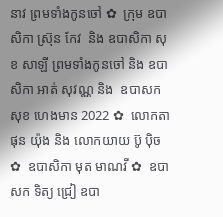នាវ ព្រមទាំងកូនចៅ ✿  ក្រុម ឧបាសិកា ស្រ៊ុន កែវ  និង ឧបាសិកា សុខ សាឡី ព្រមទាំងកូនចៅ និង ឧបាសិកា អាត់ សុវណ្ណ និង  ឧបាសក សុខ ហេងមាន 2022 ✿  លោកតា ផុន យ៉ុង និង លោកយាយ ប៊ូ ប៉ិច ✿  ឧបាសិកា មុត មាណវី ✿  ឧបាសក ទិត្យ ជ្រៀ ឧបា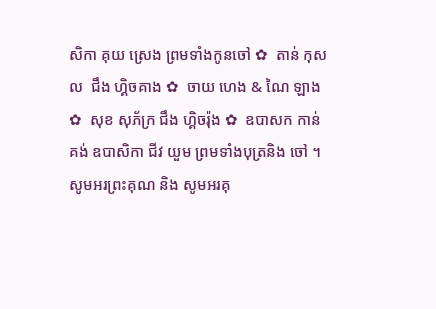សិកា គុយ ស្រេង ព្រមទាំងកូនចៅ ✿  តាន់ កុសល  ជឹង ហ្គិចគាង ✿  ចាយ ហេង & ណៃ ឡាង ✿  សុខ សុភ័ក្រ ជឹង ហ្គិចរ៉ុង ✿  ឧបាសក កាន់ គង់ ឧបាសិកា ជីវ យួម ព្រមទាំងបុត្រនិង ចៅ ។  សូមអរព្រះគុណ និង សូមអរគុ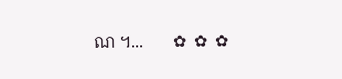ណ ។...       ✿  ✿  ✿